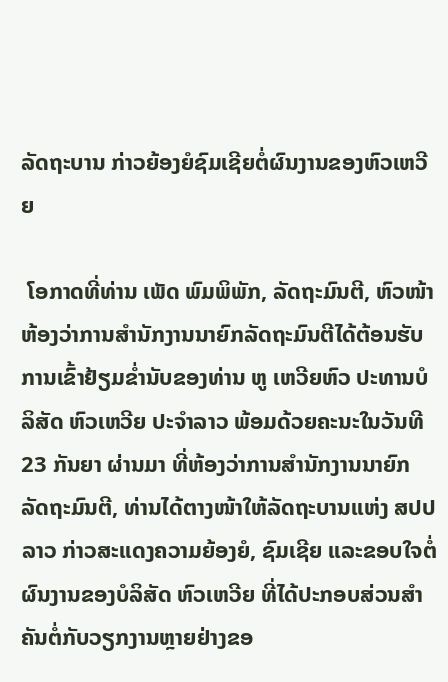ລັດຖະບານ ກ່າວຍ້ອງຍໍຊົມເຊີຍຕໍ່ຜົນງານຂອງຫົວເຫວີຍ

 ໂອກາດທີ່ທ່ານ ເພັດ ພົມພິພັກ, ລັດຖະມົນຕີ, ຫົວໜ້າຫ້ອງວ່າການສຳນັກງານນາຍົກລັດຖະມົນຕີໄດ້ຕ້ອນຮັບການເຂົ້າຢ້ຽມຂໍ່ານັບຂອງທ່ານ ຫູ ເຫວີຍຫົວ ປະທານບໍລິສັດ ຫົວເຫວີຍ ປະຈຳລາວ ພ້ອມດ້ວຍຄະນະໃນວັນທີ 23 ກັນຍາ ຜ່ານມາ ທີ່ຫ້ອງວ່າການສຳນັກງານນາຍົກລັດຖະມົນຕີ, ທ່ານໄດ້ຕາງໜ້າໃຫ້ລັດຖະບານແຫ່ງ ສປປ ລາວ ກ່າວສະແດງຄວາມຍ້ອງຍໍ, ຊົມເຊີຍ ແລະຂອບໃຈຕໍ່ຜົນງານຂອງບໍລິສັດ ຫົວເຫວີຍ ທີ່ໄດ້ປະກອບສ່ວນສຳຄັນຕໍ່ກັບວຽກງານຫຼາຍຢ່າງຂອ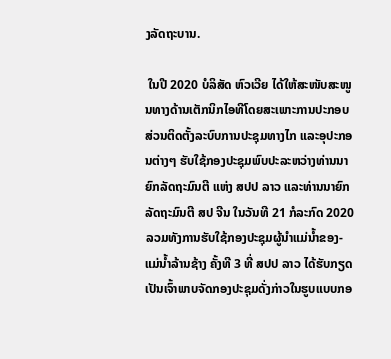ງລັດຖະບານ.

 ໃນປີ 2020 ບໍລິສັດ ຫົວເວີຍ ໄດ້ໃຫ້ສະໜັບສະໜູນທາງດ້ານເຕັກນິກໄອທີໂດຍສະເພາະການປະກອບສ່ວນຕິດຕັ້ງລະບົບການປະຊຸມທາງໄກ ແລະອຸປະກອນຕ່າງໆ ຮັບໃຊ້ກອງປະຊຸມພົບປະລະຫວ່າງທ່ານນາຍົກລັດຖະມົນຕີ ແຫ່ງ ສປປ ລາວ ແລະທ່ານນາຍົກລັດຖະມົນຕີ ສປ ຈີນ ໃນວັນທີ 21 ກໍລະກົດ 2020 ລວມທັງການຮັບໃຊ້ກອງປະຊຸມຜູ້ນຳແມ່ນໍ້າຂອງ-ແມ່ນໍ້າລ້ານຊ້າງ ຄັ້ງທີ 3 ທີ່ ສປປ ລາວ ໄດ້ຮັບກຽດເປັນເຈົ້າພາບຈັດກອງປະຊຸມດັ່ງກ່າວໃນຮູບແບບກອ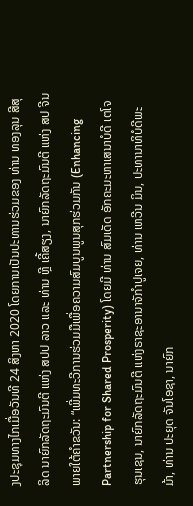ງປະຊຸມທາງໄກເມື່ອວັນທີ 24 ສິງຫາ 2020 ໂດຍການເປັນປະທານຮ່ວມຂອງ ທ່ານ ທອງລຸນ ສີສຸລິດ ນາຍົກລັດຖະມົນຕີ ແຫ່ງ ສປປ ລາວ ແລະ ທ່ານ ຫຼີ ເຄີ້ສຽງ, ນາຍົກລັດຖະມົນຕີ ແຫ່ງ ສປ ຈີນ ພາຍໃຕ້ຄໍາຂວັນ: “ເພີ່ມທະວີການຮ່ວມມືເພື່ອຄວາມສົມບູນພູນສຸກຮ່ວມກັນ (Enhancing Partnership for Shared Prosperity) ໂດຍມີ ທ່ານ ສົມເດັດ ອັກຄະມະຫາເສນາບໍດີ ເຕໂຈ ຮຸນເຊນ, ນາຍົກລັດຖະມົນຕີ ແຫ່ງຣາຊະອານາຈັກໍາປູເຈຍ, ທ່ານ ເຫວີນ ມິນ, ປະທານາທິບໍດີພະມ້າ, ທ່ານ ປະຍຸດ ຈັນໂອຊາ, ນາຍົກ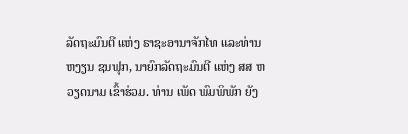ລັດຖະມົນຕີ ແຫ່ງ ຣາຊະອານາຈັກໄທ ແລະທ່ານ ຫງຽນ ຊນຟຸກ, ນາຍົກລັດຖະມົນຕີ ແຫ່ງ ສສ ຫວຽດນາມ ເຂົ້າຮ່ວມ. ທ່ານ ເພັດ ພົມພິພັກ ຍັງ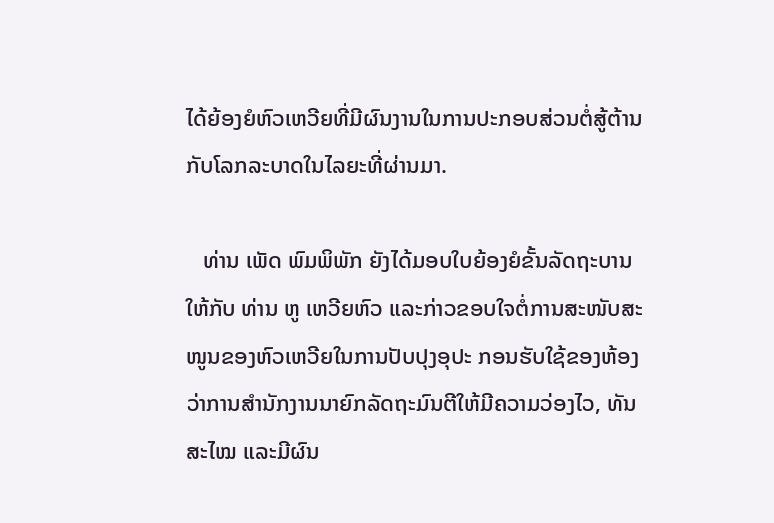ໄດ້ຍ້ອງຍໍຫົວເຫວີຍທີ່ມີຜົນງານໃນການປະກອບສ່ວນຕໍ່ສູ້ຕ້ານກັບໂລກລະບາດໃນໄລຍະທີ່ຜ່ານມາ.

   ທ່ານ ເພັດ ພົມພິພັກ ຍັງໄດ້ມອບໃບຍ້ອງຍໍຂັ້ນລັດຖະບານໃຫ້ກັບ ທ່ານ ຫູ ເຫວີຍຫົວ ແລະກ່າວຂອບໃຈຕໍ່ການສະໜັບສະໜູນຂອງຫົວເຫວີຍໃນການປັບປຸງອຸປະ ກອນຮັບໃຊ້ຂອງຫ້ອງວ່າການສຳນັກງານນາຍົກລັດຖະມົນຕີໃຫ້ມີຄວາມວ່ອງໄວ, ທັນສະໄໝ ແລະມີຜົນ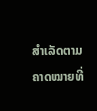ສຳເລັດຕາມຄາດໝາຍທີ່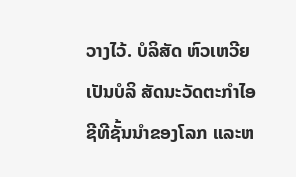ວາງໄວ້. ບໍລິສັດ ຫົວເຫວີຍ ເປັນບໍລິ ສັດນະວັດຕະກໍາໄອຊີທີຊັ້ນນຳຂອງໂລກ ແລະຫ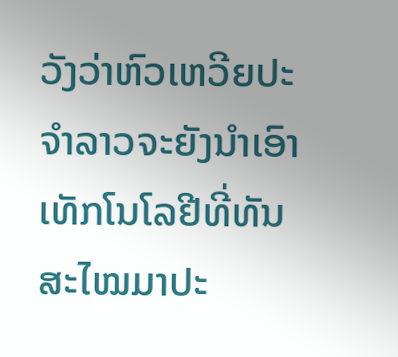ວັງວ່າຫົວເຫວີຍປະຈໍາລາວຈະຍັງນໍາເອົາເທັກໂນໂລຢີທີ່ທັນສະໄໝມາປະ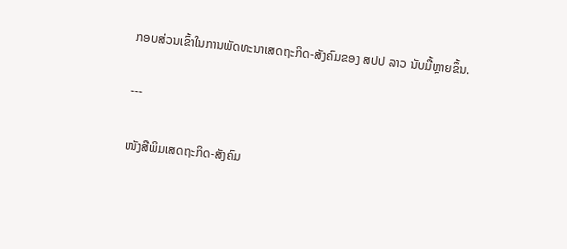ກອບສ່ວນເຂົ້າໃນການພັດທະນາເສດຖະກິດ-ສັງຄົມຂອງ ສປປ ລາວ ນັບມື້ຫຼາຍຂຶ້ນ.

---

ໜັງສືພິມເສດຖະກິດ-ສັງຄົມ